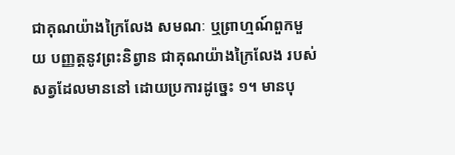ជាគុណយ៉ាងក្រៃលែង សមណៈ ឬព្រាហ្មណ៍ពួកមួយ បញ្ញត្តនូវព្រះនិព្វាន ជាគុណយ៉ាងក្រៃលែង របស់សត្វដែលមាននៅ ដោយប្រការដូច្នេះ ១។ មានបុ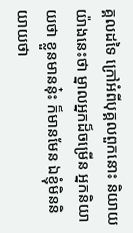គ្គលដទៃ ក្រៅអំពីបុគ្គលពួកនោះ និយាយយ៉ាងនេះថា ម្នាលអ្នកដ៏ចម្រើន អ្នកនិយាយថា ខ្លួនមាននុ៎ះ ក៏មានមែន ឯខ្ញុំមិននិយាយថា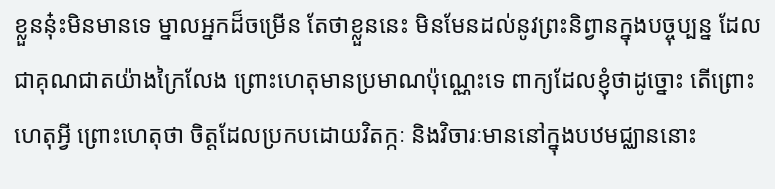ខ្លួននុ៎ះមិនមានទេ ម្នាលអ្នកដ៏ចម្រើន តែថាខ្លួននេះ មិនមែនដល់នូវព្រះនិព្វានក្នុងបច្ចុប្បន្ន ដែលជាគុណជាតយ៉ាងក្រៃលែង ព្រោះហេតុមានប្រមាណប៉ុណ្ណេះទេ ពាក្យដែលខ្ញុំថាដូច្នោះ តើព្រោះហេតុអ្វី ព្រោះហេតុថា ចិត្តដែលប្រកបដោយវិតក្កៈ និងវិចារៈមាននៅក្នុងបឋមជ្ឈាននោះ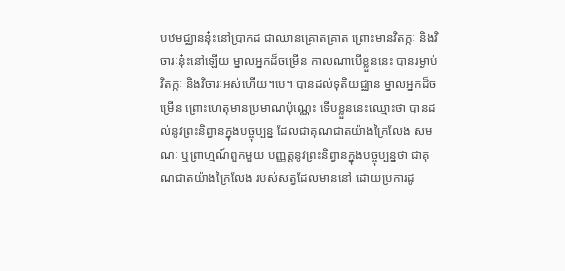បឋមជ្ឈាននុ៎ះនៅប្រាកដ ជាឈានគ្រោតគ្រាត ព្រោះមានវិតក្កៈ និងវិចារៈនុ៎ះនៅឡើយ ម្នាលអ្នកដ៏ចម្រើន កាលណាបើខ្លួននេះ បានរម្ងាប់វិតក្កៈ និងវិចារៈអស់ហើយ។បេ។ បានដល់ទុតិយជ្ឈាន ម្នាលអ្នកដ៏ចម្រើន ព្រោះហេតុមានប្រមាណប៉ុណ្ណេះ ទើបខ្លួននេះឈ្មោះថា បានដល់នូវព្រះនិព្វានក្នុងបច្ចុប្បន្ន ដែលជាគុណជាតយ៉ាងក្រៃលែង សមណៈ ឬព្រាហ្មណ៍ពួកមួយ បញ្ញត្តនូវព្រះនិព្វានក្នុងបច្ចុប្បន្នថា ជាគុណជាតយ៉ាងក្រៃលែង របស់សត្វដែលមាននៅ ដោយប្រការដូ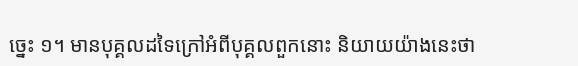ច្នេះ ១។ មានបុគ្គលដទៃក្រៅអំពីបុគ្គលពួកនោះ និយាយយ៉ាងនេះថា